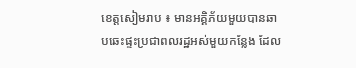ខេត្តសៀមរាប ៖ មានអគ្គិភ័យមួយបានឆាបឆេះផ្ទះប្រជាពលរដ្ឋអស់មួយកន្លែង ដែល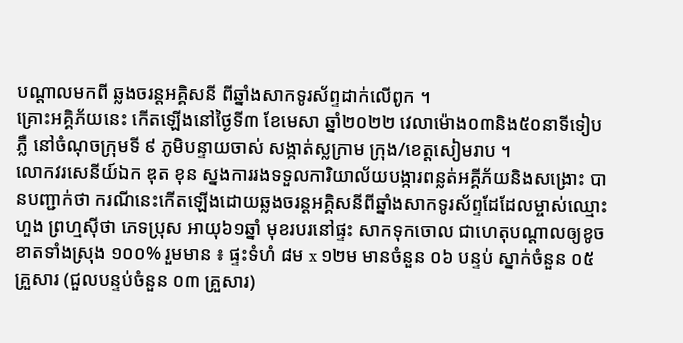បណ្តាលមកពី ឆ្លងចរន្តអគ្គិសនី ពីឆ្នាំងសាកទូរស័ព្ទដាក់លើពូក ។
គ្រោះអគ្គិភ័យនេះ កើតឡើងនៅថ្ងៃទី៣ ខែមេសា ឆ្នាំ២០២២ វេលាម៉ោង០៣និង៥០នាទីទៀបភ្លឺ នៅចំណុចក្រុមទី ៩ ភូមិបន្ទាយចាស់ សង្កាត់ស្លក្រាម ក្រុង/ខេត្តសៀមរាប ។
លោកវរសេនីយ៍ឯក ឌុត ខុន ស្នងការរងទទួលការិយាល័យបង្ការពន្លត់អគ្គីភ័យនិងសង្រោះ បានបញ្ជាក់ថា ករណីនេះកើតឡើងដោយឆ្លងចរន្តអគ្គិសនីពីឆ្នាំងសាកទូរស័ព្ទដែដែលម្ចាស់ឈ្មោះ ហួង ព្រហ្មស៊ីថា ភេទប្រុស អាយុ៦១ឆ្នាំ មុខរបរនៅផ្ទះ សាកទុកចោល ជាហេតុបណ្តាលឲ្យខូចខាតទាំងស្រុង ១០០% រួមមាន ៖ ផ្ទះទំហំ ៨ម x ១២ម មានចំនួន ០៦ បន្ទប់ ស្នាក់ចំនួន ០៥ គ្រួសារ (ជួលបន្ទប់ចំនួន ០៣ គ្រួសារ)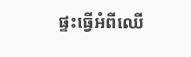ផ្ទះធ្វើអំពីឈើ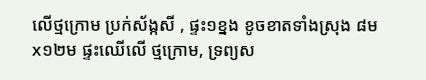លើថ្មក្រោម ប្រក់ស័ង្កសី , ផ្ទះ១ខ្នង ខូចខាតទាំងស្រុង ៨មx១២ម ផ្ទះឈើលើ ថ្មក្រោម, ទ្រព្យស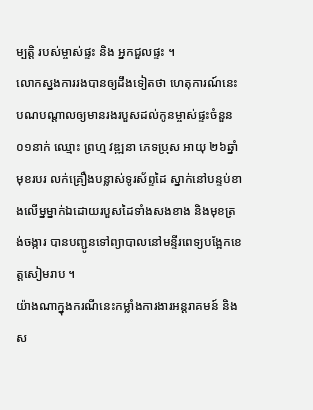ម្បត្តិ របស់ម្ចាស់ផ្ទះ និង អ្នកជួលផ្ទះ ។
លោកស្នងការរងបានឲ្យដឹងទៀតថា ហេតុការណ៍នេះបណបណ្តាលឲ្យមានរងរបួសដល់កូនម្ចាស់ផ្ទះចំនួន ០១នាក់ ឈ្មោះ ព្រហ្ម វឌ្ឍនា ភេទប្រុស អាយុ ២៦ឆ្នាំ មុខរបរ លក់គ្រឿងបន្លាស់ទូរស័ព្ទដៃ ស្នាក់នៅបន្ទប់ខាងលើម្នម្នាក់ឯដោយរបួសដៃទាំងសងខាង និងមុខត្រង់ចង្ការ បានបញ្ជូនទៅព្យាបាលនៅមន្ទីរពេទ្យបង្អែកខេត្តសៀមរាប ។
យ៉ាងណាក្នុងករណីនេះកម្លាំងការងារអន្តរាគមន៍ និងស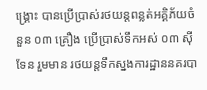ង្គ្រោះ បានប្រើប្រាស់រថយន្តពន្លត់អគ្គិភ័យចំនួន ០៣ គ្រឿង ប្រើប្រាស់ទឹកអស់ ០៣ ស៊ីទែន រួមមាន រថយន្តទឹកស្នងការដ្ឋាននគរបា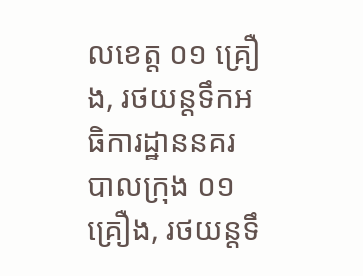លខេត្ត ០១ គ្រឿង, រថយន្តទឹកអធិការដ្ឋាននគរបាលក្រុង ០១ គ្រឿង, រថយន្តទឹ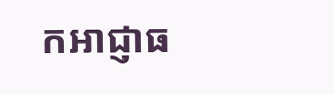កអាជ្ញាធ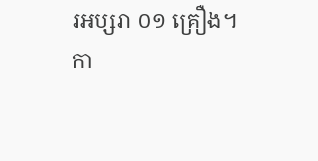រអប្សរា ០១ គ្រឿង។
កា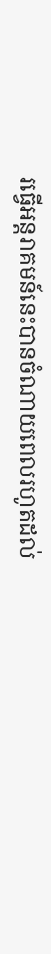រធ្វើអន្តរាគមន៍នេះបានចំណាយពេលរហូតដល់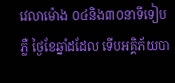វេលាម៉ោង ០៤និង៣០នាទីទៀបភ្លឺ ថ្ងៃខែឆ្នាំដដែល ទើបអគ្គិភ័យបា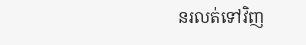នរលត់ទៅវិញ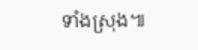ទាំងស្រុង៕